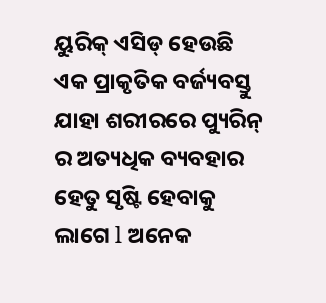ୟୁରିକ୍ ଏସିଡ୍ ହେଉଛି ଏକ ପ୍ରାକୃତିକ ବର୍ଜ୍ୟବସ୍ତୁ ଯାହା ଶରୀରରେ ପ୍ୟୁରିନ୍ ର ଅତ୍ୟଧିକ ବ୍ୟବହାର ହେତୁ ସୃଷ୍ଟି ହେବାକୁ ଲାଗେ l ଅନେକ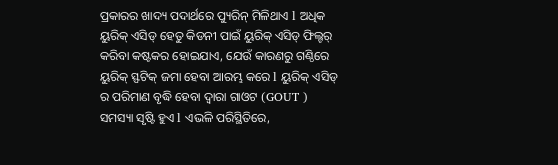ପ୍ରକାରର ଖାଦ୍ୟ ପଦାର୍ଥରେ ପ୍ୟୁରିନ୍ ମିଳିଥାଏ l ଅଧିକ ୟୁରିକ୍ ଏସିଡ୍ ହେତୁ କିଡନୀ ପାଇଁ ୟୁରିକ୍ ଏସିଡ୍ ଫିଲ୍ଟର୍ କରିବା କଷ୍ଟକର ହୋଇଯାଏ, ଯେଉଁ କାରଣରୁ ଗଣ୍ଠିରେ ୟୁରିକ୍ ସ୍ଫଟିକ୍ ଜମା ହେବା ଆରମ୍ଭ କରେ l ୟୁରିକ୍ ଏସିଡ୍ ର ପରିମାଣ ବୃଦ୍ଧି ହେବା ଦ୍ୱାରା ଗାଓଟ (GOUT ) ସମସ୍ୟା ସୃଷ୍ଟି ହୁଏ l ଏଭଳି ପରିସ୍ଥିତିରେ,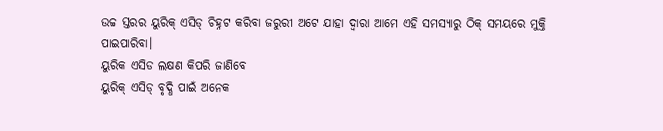ଉଚ୍ଚ ସ୍ତରର ୟୁରିକ୍ ଏସିଡ୍ ଚିହ୍ନଟ କରିବା ଜରୁରୀ ଅଟେ ଯାହା ଦ୍ୱାରା ଆମେ ଏହି ସମସ୍ୟାରୁ ଠିକ୍ ସମୟରେ ମୁକ୍ତି ପାଇପାରିବା।
ୟୁରିକ ଏସିଡ ଲକ୍ଷଣ କିପରି ଜାଣିବେ
ୟୁରିକ୍ ଏସିଡ୍ ବୃଦ୍ଧି ପାଇଁ ଅନେକ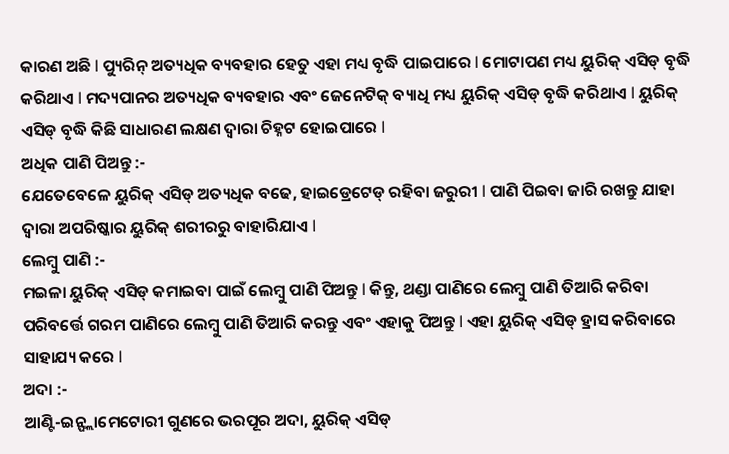କାରଣ ଅଛି l ପ୍ୟୁରିନ୍ ଅତ୍ୟଧିକ ବ୍ୟବହାର ହେତୁ ଏହା ମଧ୍ୟ ବୃଦ୍ଧି ପାଇପାରେ l ମୋଟାପଣ ମଧ୍ୟ ୟୁରିକ୍ ଏସିଡ୍ ବୃଦ୍ଧି କରିଥାଏ l ମଦ୍ୟପାନର ଅତ୍ୟଧିକ ବ୍ୟବହାର ଏବଂ ଜେନେଟିକ୍ ବ୍ୟାଧି ମଧ୍ୟ ୟୁରିକ୍ ଏସିଡ୍ ବୃଦ୍ଧି କରିଥାଏ l ୟୁରିକ୍ ଏସିଡ୍ ବୃଦ୍ଧି କିଛି ସାଧାରଣ ଲକ୍ଷଣ ଦ୍ୱାରା ଚିହ୍ନଟ ହୋଇପାରେ l
ଅଧିକ ପାଣି ପିଅନ୍ତୁ :-
ଯେତେବେଳେ ୟୁରିକ୍ ଏସିଡ୍ ଅତ୍ୟଧିକ ବଢେ, ହାଇଡ୍ରେଟେଡ୍ ରହିବା ଜରୁରୀ l ପାଣି ପିଇବା ଜାରି ରଖନ୍ତୁ ଯାହା ଦ୍ୱାରା ଅପରିଷ୍କାର ୟୁରିକ୍ ଶରୀରରୁ ବାହାରିଯାଏ l
ଲେମ୍ବୁ ପାଣି :-
ମଇଳା ୟୁରିକ୍ ଏସିଡ୍ କମାଇବା ପାଇଁ ଲେମ୍ବୁ ପାଣି ପିଅନ୍ତୁ l କିନ୍ତୁ, ଥଣ୍ଡା ପାଣିରେ ଲେମ୍ବୁ ପାଣି ତିଆରି କରିବା ପରିବର୍ତ୍ତେ ଗରମ ପାଣିରେ ଲେମ୍ବୁ ପାଣି ତିଆରି କରନ୍ତୁ ଏବଂ ଏହାକୁ ପିଅନ୍ତୁ l ଏହା ୟୁରିକ୍ ଏସିଡ୍ ହ୍ରାସ କରିବାରେ ସାହାଯ୍ୟ କରେ l
ଅଦା :-
ଆଣ୍ଟି-ଇନ୍ଫ୍ଲାମେଟୋରୀ ଗୁଣରେ ଭରପୂର ଅଦା, ୟୁରିକ୍ ଏସିଡ୍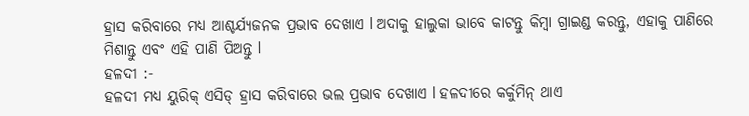ହ୍ରାସ କରିବାରେ ମଧ୍ୟ ଆଶ୍ଚର୍ଯ୍ୟଜନକ ପ୍ରଭାବ ଦେଖାଏ l ଅଦାକୁ ହାଲୁକା ଭାବେ କାଟନ୍ତୁ କିମ୍ବା ଗ୍ରାଇଣ୍ଡ କରନ୍ତୁ, ଏହାକୁ ପାଣିରେ ମିଶାନ୍ତୁ ଏବଂ ଏହି ପାଣି ପିଅନ୍ତୁ l
ହଳଦୀ :-
ହଳଦୀ ମଧ୍ୟ ୟୁରିକ୍ ଏସିଡ୍ ହ୍ରାସ କରିବାରେ ଭଲ ପ୍ରଭାବ ଦେଖାଏ l ହଳଦୀରେ କର୍କୁମିନ୍ ଥାଏ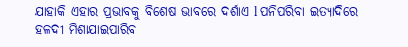ଯାହାକି ଏହାର ପ୍ରଭାବକୁ ବିଶେଷ ଭାବରେ ଦର୍ଶାଏ l ପନିପରିବା ଇତ୍ୟାଦିରେ ହଳଦୀ ମିଶାଯାଇପାରିବ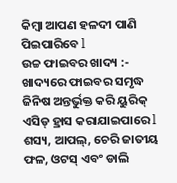କିମ୍ବା ଆପଣ ହଳଦୀ ପାଣି ପିଇପାରିବେ l
ଉଚ୍ଚ ଫାଇବର ଖାଦ୍ୟ :-
ଖାଦ୍ୟରେ ଫାଇବର ସମୃଦ୍ଧ ଜିନିଷ ଅନ୍ତର୍ଭୁକ୍ତ କରି ୟୁରିକ୍ ଏସିଡ୍ ହ୍ରାସ କରାଯାଇପାରେ l ଶସ୍ୟ, ଆପଲ୍, ଚେରି ଜାତୀୟ ଫଳ, ଓଟସ୍ ଏବଂ ଡାଲି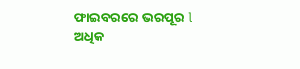ଫାଇବରରେ ଭରପୂର l
ଅଧିକ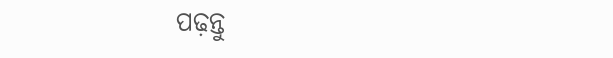ପଢ଼ନ୍ତୁ